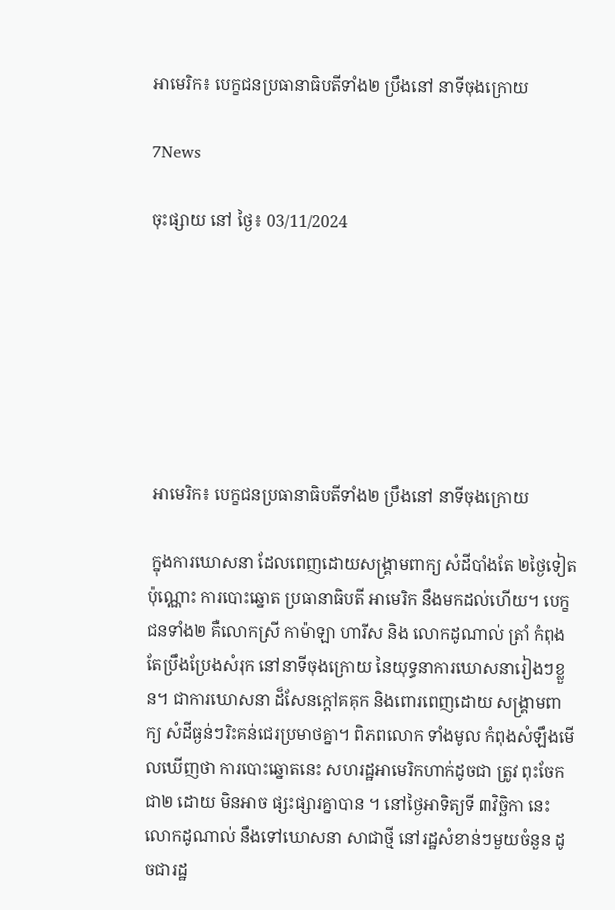អាមេរិក៖ បេក្ខជនប្រធានាធិបតីទាំង២ ប្រឹងនៅ នាទីចុងក្រោយ

7News

ចុះផ្សាយ នៅ ថ្ងៃ៖ 03/11/2024







 អាមេរិក៖ បេក្ខជនប្រធានាធិបតីទាំង២ ប្រឹងនៅ នាទីចុងក្រោយ

 ក្នុងការឃោសនា ដែលពេញដោយសង្គ្រាមពាក្យ សំដីបាំងតែ ២ថ្ងៃទៀតប៉ុណ្ណោះ ការបោះឆ្នោត ប្រធានាធិបតី អាមេរិក នឹងមកដល់ហើយ។ បេក្ខជនទាំង២ គឺលោកស្រី កាម៉ាឡា ហារីស និង លោកដូណាល់ ត្រាំ កំពុងតែប្រឹងប្រែងសំរុក នៅនាទីចុងក្រោយ នៃយុទ្ធនាការឃោសនារៀងៗខ្លួន។ ជាការឃោសនា ដ៏សែនក្តៅគគុក និងពោរពេញដោយ សង្គ្រាមពាក្យ សំដីធ្ងន់ៗរិះគន់ជេរប្រមាថគ្នា។ ពិភពលោក ទាំងមូល កំពុងសំឡឹងមើលឃើញថា ការបោះឆ្នោតនេះ សហរដ្ឋអាមេរិកហាក់ដូចជា ត្រូវ ពុះចែកជា២ ដោយ មិនអាច ផ្សះផ្សារគ្នាបាន ។ នៅថ្ងៃអាទិត្យទី ៣វិច្ឆិកា នេះ លោកដូណាល់ នឹងទៅឃោសនា សាជាថ្មី នៅរដ្ឋសំខាន់ៗមួយចំនួន ដូចជារដ្ឋ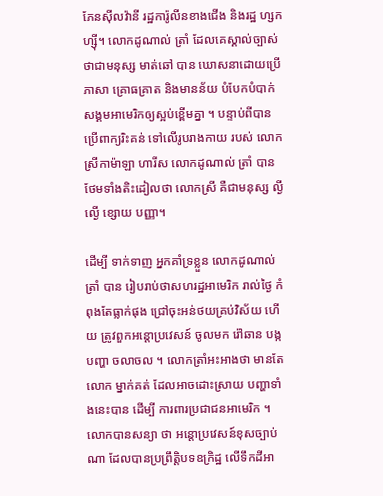ភែនស៊ីលវ៉ានី រដ្ឋការ៉ូលីនខាងជើង និងរដ្ឋ ហ្សកហ្ស៊ី។ លោកដូណាល់ ត្រាំ ដែលគេស្គាល់ច្បាស់ ថាជាមនុស្ស មាត់ឆៅ បាន ឃោសនាដោយប្រើ ភាសា គ្រោធគ្រាត និងមានន័យ បំបែកបំបាក់សង្គមអាមេរិកឲ្យស្អប់ខ្ពើមគ្នា ។ បន្ទាប់ពីបានប្រើពាក្យរិះគន់ ទៅលើរូបរាងកាយ របស់ លោកស្រីកាម៉ាឡា ហារីស លោកដូណាល់ ត្រាំ បាន ថែមទាំងតិះដៀលថា លោកស្រី គឺជាមនុស្ស ល្ងីល្ងើ ខ្សោយ បញ្ញា។

ដើម្បី ទាក់ទាញ អ្នកគាំទ្រខ្លួន លោកដូណាល់ ត្រាំ បាន រៀបរាប់ថាសហរដ្ឋអាមេរិក រាល់ថ្ងៃ កំពុងតែធ្លាក់ផុង ជ្រៅចុះអន់ថយគ្រប់វិស័យ ហើយ ត្រូវពួកអន្តោប្រវេសន៍ ចូលមក រ៉ៅឆាន បង្កបញ្ហា ចលាចល ។ លោកត្រាំអះអាងថា មានតែលោក ម្នាក់គត់ ដែលអាចដោះស្រាយ បញ្ហាទាំងនេះបាន ដើម្បី ការពារប្រជាជនអាមេរិក ។ លោកបានសន្យា ថា អន្តោប្រវេសន៍ខុសច្បាប់ណា ដែលបានប្រព្រឹត្តិបទឧក្រិដ្ឋ លើទឹកដីអា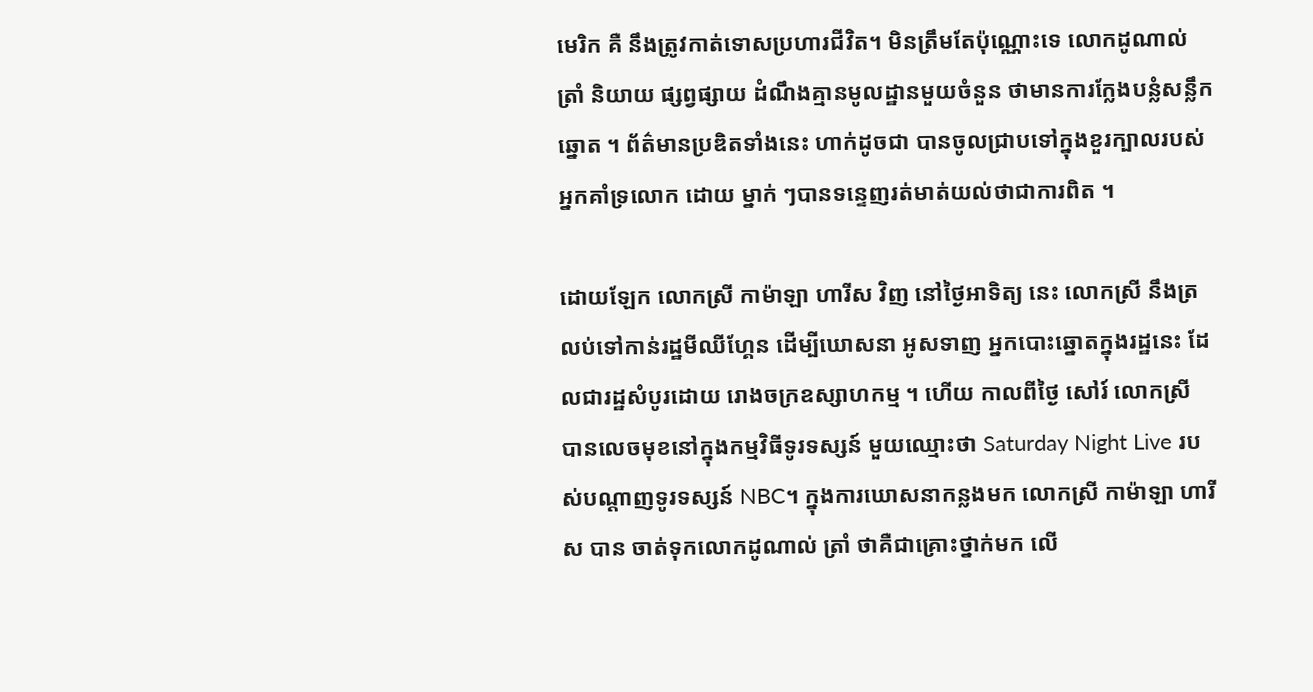មេរិក គឺ នឹងត្រូវកាត់ទោសប្រហារជីវិត។ មិនត្រឹមតែប៉ុណ្ណោះទេ លោកដូណាល់ ត្រាំ និយាយ ផ្សព្វផ្សាយ ដំណឹងគ្មានមូលដ្ឋានមួយចំនួន ថាមានការក្លែងបន្លំសន្លឹកឆ្នោត ។ ព័ត៌មានប្រឌិតទាំងនេះ ហាក់ដូចជា បានចូលជ្រាបទៅក្នុងខួរក្បាលរបស់អ្នកគាំទ្រលោក ដោយ ម្នាក់ ៗបានទន្ទេញរត់មាត់យល់ថាជាការពិត ។

ដោយឡែក លោកស្រី កាម៉ាឡា ហារីស វិញ នៅថ្ងៃអាទិត្យ នេះ លោកស្រី នឹងត្រលប់ទៅកាន់រដ្ឋមីឈីហ្គែន ដើម្បីឃោសនា អូសទាញ អ្នកបោះឆ្នោតក្នុងរដ្ឋនេះ ដែលជារដ្ឋសំបូរដោយ រោងចក្រឧស្សាហកម្ម ។ ហើយ កាលពីថ្ងៃ សៅរ៍ លោកស្រី បានលេចមុខនៅក្នុងកម្មវិធីទូរទស្សន៍ មួយឈ្មោះថា Saturday Night Live របស់បណ្តាញទូរទស្សន៍ NBC។ ក្នុងការឃោសនាកន្លងមក លោកស្រី កាម៉ាឡា ហារីស បាន ចាត់ទុកលោកដូណាល់ ត្រាំ ថាគឺជាគ្រោះថ្នាក់មក លើ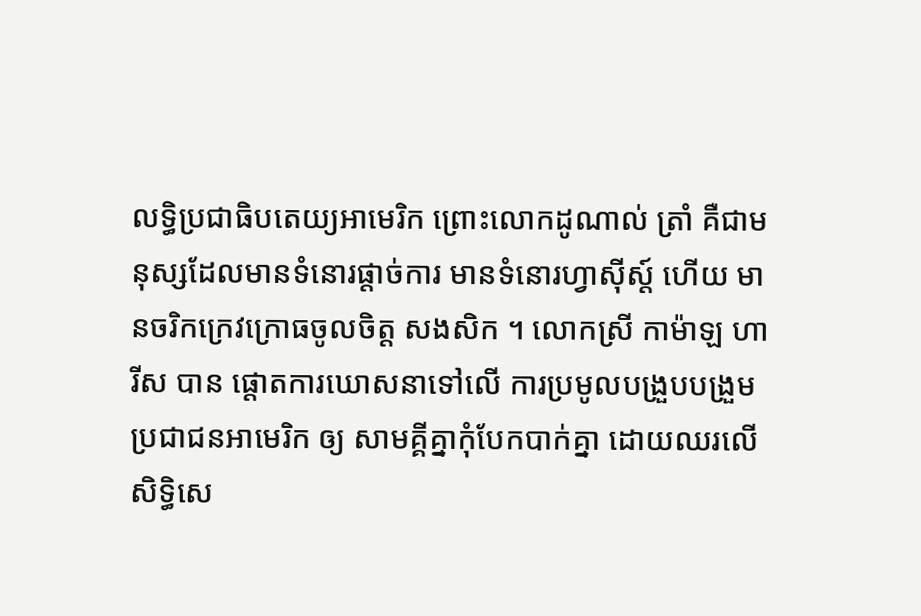លទ្ធិប្រជាធិបតេយ្យអាមេរិក ព្រោះលោកដូណាល់ ត្រាំ គឺជាមនុស្សដែលមានទំនោរផ្តាច់ការ មានទំនោរហ្វាស៊ីស្ត៍ ហើយ មានចរិកក្រេវក្រោធចូលចិត្ត សងសិក ។ លោកស្រី កាម៉ាឡ ហារីស បាន ផ្តោតការឃោសនាទៅលើ ការប្រមូលបង្រួបបង្រួម ប្រជាជនអាមេរិក ឲ្យ សាមគ្គីគ្នាកុំបែកបាក់គ្នា ដោយឈរលើសិទ្ធិសេ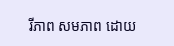រីភាព សមភាព ដោយ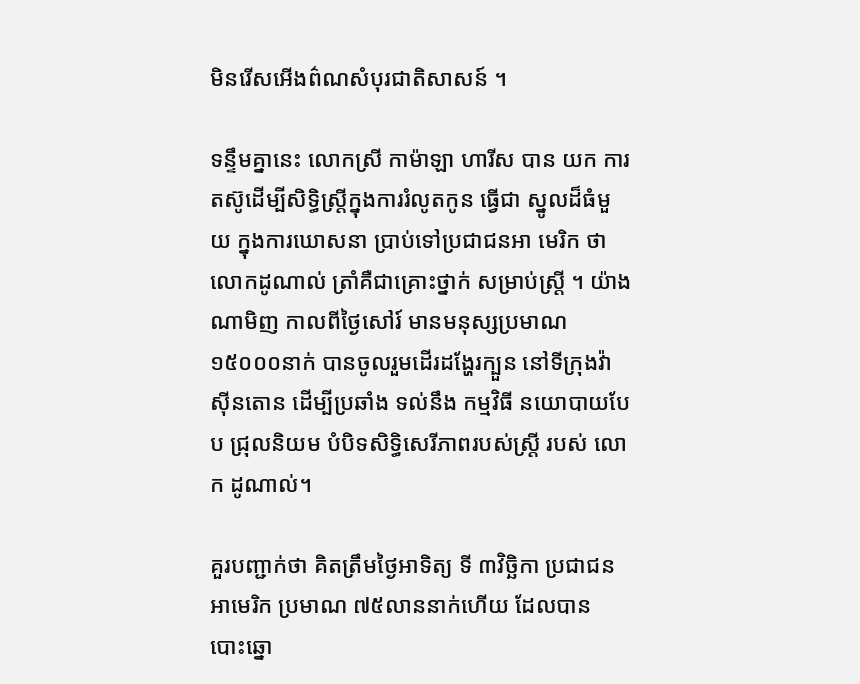មិនរើសអើងព៌ណសំបុរជាតិសាសន៍ ។

ទន្ទឹមគ្នានេះ លោកស្រី កាម៉ាឡា ហារីស បាន យក ការតស៊ូដើម្បីសិទ្ធិស្ត្រីក្នុងការរំលូតកូន ធ្វើជា ស្នូលដ៏ធំមួយ ក្នុងការឃោសនា ប្រាប់ទៅប្រជាជនអា មេរិក ថាលោកដូណាល់ ត្រាំគឺជាគ្រោះថ្នាក់ សម្រាប់ស្ត្រី ។ យ៉ាងណាមិញ កាលពីថ្ងៃសៅរ៍ មានមនុស្សប្រមាណ ១៥០០០នាក់ បានចូលរួមដើរដង្ហែរក្បួន នៅទីក្រុងវ៉ាស៊ីនតោន ដើម្បីប្រឆាំង ទល់នឹង កម្មវិធី នយោបាយបែប ជ្រុលនិយម បំបិទសិទ្ធិសេរីភាពរបស់ស្ត្រី របស់ លោក ដូណាល់។

គួរបញ្ជាក់ថា គិតត្រឹមថ្ងៃអាទិត្យ ទី ៣វិច្ឆិកា ប្រជាជនអាមេរិក ប្រមាណ ៧៥លាននាក់ហើយ ដែលបាន បោះឆ្នោ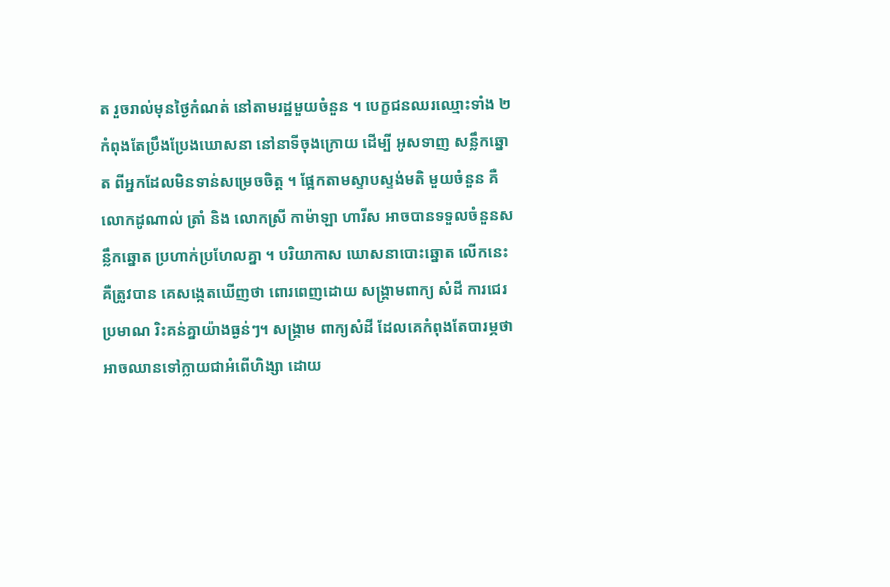ត រួចរាល់មុនថ្ងៃកំណត់ នៅតាមរដ្ឋមួយចំនួន ។ បេក្ខជនឈរឈ្មោះទាំង ២ កំពុងតែប្រឹងប្រែងឃោសនា នៅនាទីចុងក្រោយ ដើម្បី អូសទាញ សន្លឹកឆ្នោត ពីអ្នកដែលមិនទាន់សម្រេចចិត្ត ។ ផ្អែកតាមស្ទាបស្ទង់មតិ មួយចំនួន គឺលោកដូណាល់ ត្រាំ និង លោកស្រី កាម៉ាឡា ហារីស អាចបានទទួលចំនួនសន្លឹកឆ្នោត ប្រហាក់ប្រហែលគ្នា ។ បរិយាកាស ឃោសនាបោះឆ្នោត លើកនេះ គឺត្រូវបាន គេសង្កេតឃើញថា ពោរពេញដោយ សង្គ្រាមពាក្យ សំដី ការជេរប្រមាណ រិះគន់គ្នាយ៉ាងធ្ងន់ៗ។ សង្គ្រាម ពាក្យសំដី ដែលគេកំពុងតែបារម្ភថាអាចឈានទៅក្លាយជាអំពើហិង្សា ដោយ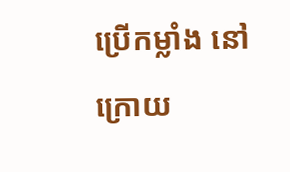ប្រើកម្លាំង នៅក្រោយ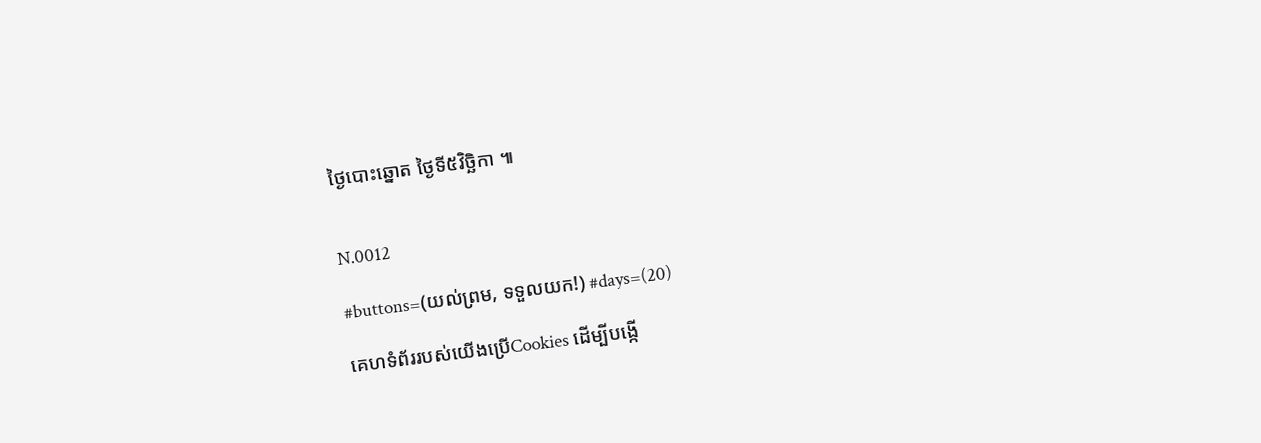ថ្ងៃបោះឆ្នោត ថ្ងៃទី៥វិច្ឆិកា ៕


N.0012

#buttons=(យល់ព្រម, ទទួលយក!) #days=(20)

គេហទំព័ររបស់យើងប្រើCookies ដើម្បីបង្កើ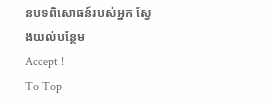នបទពិសោធន៍របស់អ្នក ស្វែងយល់បន្ថែម
Accept !
To Top